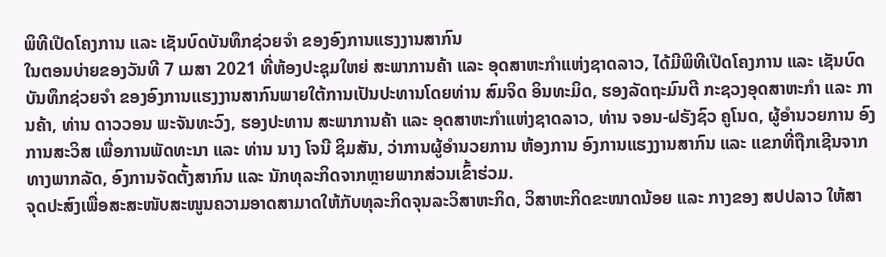ພິທີເປີດໂຄງການ ແລະ ເຊັນບົດບັນທຶກຊ່ວຍຈຳ ຂອງອົງການແຮງງານສາກົນ
ໃນຕອນບ່າຍຂອງວັນທີ 7 ເມສາ 2021 ທີ່ຫ້ອງປະຊຸມໃຫຍ່ ສະພາການຄ້າ ແລະ ອຸດສາຫະກຳແຫ່ງຊາດລາວ, ໄດ້ມີພິທີເປີດໂຄງການ ແລະ ເຊັນບົດບັນທຶກຊ່ວຍຈຳ ຂອງອົງການແຮງງານສາກົນພາຍໃຕ້ການເປັນປະທານໂດຍທ່ານ ສົມຈິດ ອິນທະມິດ, ຮອງລັດຖະມົນຕີ ກະຊວງອຸດສາຫະກຳ ແລະ ການຄ້າ, ທ່ານ ດາວວອນ ພະຈັນທະວົງ, ຮອງປະທານ ສະພາການຄ້າ ແລະ ອຸດສາຫະກຳແຫ່ງຊາດລາວ, ທ່ານ ຈອນ-ຝຣັງຊົວ ຄູໂນດ, ຜູ້ອຳນວຍການ ອົງການສະວິສ ເພື່ອການພັດທະນາ ແລະ ທ່ານ ນາງ ໂຈນີ ຊິມສັນ, ວ່າການຜູ້ອຳນວຍການ ຫ້ອງການ ອົງການແຮງງານສາກົນ ແລະ ແຂກທີ່ຖືກເຊີນຈາກທາງພາກລັດ, ອົງການຈັດຕັ້ງສາກົນ ແລະ ນັກທຸລະກິດຈາກຫຼາຍພາກສ່ວນເຂົ້າຮ່ວມ.
ຈຸດປະສົງເພື່ອສະສະໜັບສະໜູນຄວາມອາດສາມາດໃຫ້ກັບທຸລະກິດຈຸນລະວິສາຫະກິດ, ວິສາຫະກິດຂະໜາດນ້ອຍ ແລະ ກາງຂອງ ສປປລາວ ໃຫ້ສາ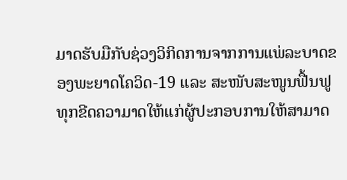ມາດຮັບມືກັບຊ່ວງວິກິດການຈາກການແພ່ລະບາດຂອງພະຍາດໂຄວິດ-19 ແລະ ສະໜັບສະໜູນຟື້ນຟູທຸກຂີດຄວາມາດໃຫ້ແກ່ຜູ້ປະກອບການໃຫ້ສາມາດ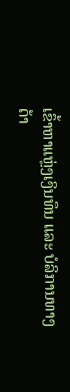ເຂົ້າຫາແຫຼ່ງເງິນທຶນ ແລະ ບໍລິການທາງດ້າ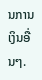ນການເງິນອື່ນໆ.